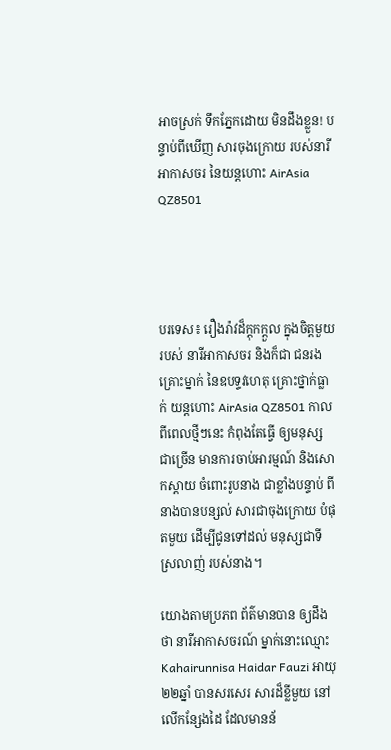អាចស្រក់ ទឹកភ្នែកដោយ មិនដឹងខ្លួន! បន្ទាប់ពីឃើញ សារចុងក្រោយ របស់នារី អាកាសចរ នៃយន្តហោះ AirAsia QZ8501




បរទេស៖ រឿងរ៉ាវដ៏ក្តុកក្តួល ក្នុងចិត្តមួយរបស់ នារីអាកាសចរ និងក៏ជា ជនរងគ្រោះម្នាក់ នៃឧបទ្ទវហេតុ គ្រោះថ្នាក់ធ្លាក់ យន្តហោះ AirAsia QZ8501 កាលពីពេលថ្មីៗនេះ កំពុងតែធ្វើ ឲ្យមនុស្ស ជាច្រើន មានការចាប់អារម្មណ៍ និងសោកស្តាយ ចំពោះរូបនាង ជាខ្លាំងបន្ទាប់ ពីនាងបានបន្សល់ សារជាចុងក្រោយ បំផុតមួយ ដើម្បីជូនទៅដល់ មនុស្សជាទី ស្រលាញ់ របស់នាង។

យោងតាមប្រភព ព័ត៌មានបាន ឲ្យដឹងថា នារីអាកាសចរណ៍ ម្នាក់នោះឈ្មោះ Kahairunnisa Haidar Fauzi អាយុ ២២ឆ្នាំ បានសរសេរ សារដ៏ខ្លីមួយ នៅលើកន្សែងដៃ ដែលមានន័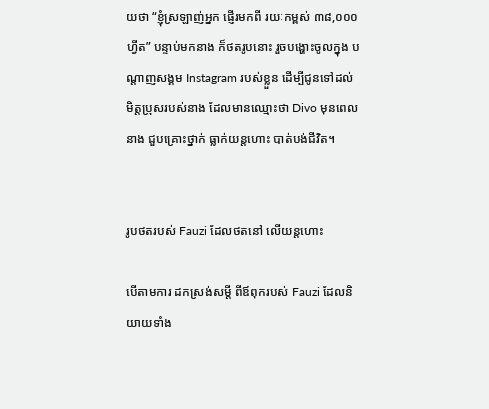យថា “ខ្ញុំស្រឡាញ់អ្នក ផ្ញើរមកពី រយៈកម្ពស់ ៣៨,០០០ ហ្វីត” បន្ទាប់មកនាង ក៏ថតរូបនោះ រួចបង្ហោះចូលក្នុង បណ្តាញសង្គម Instagram របស់ខ្លួន ដើម្បីជូនទៅដល់ មិត្តប្រុសរបស់នាង ដែលមានឈ្មោះថា Divo មុនពេលនាង ជួបគ្រោះថ្នាក់ ធ្លាក់យន្តហោះ បាត់បង់ជីវិត។


រូបថតរបស់ Fauzi ដែលថតនៅ លើយន្តហោះ

បើតាមការ ដកស្រង់សម្តី ពីឪពុករបស់ Fauzi ដែលនិយាយទាំង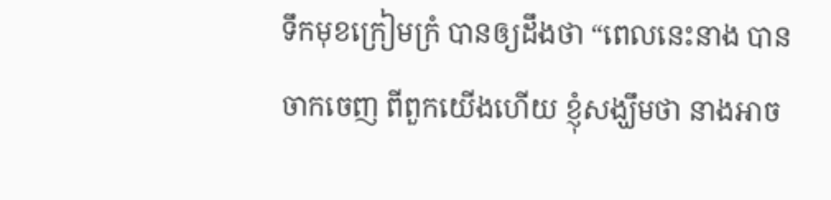ទឹកមុខក្រៀមក្រំ បានឲ្យដឹងថា “ពេលនេះនាង បានចាកចេញ ពីពួកយើងហើយ ខ្ញុំសង្ឃឹមថា នាងអាច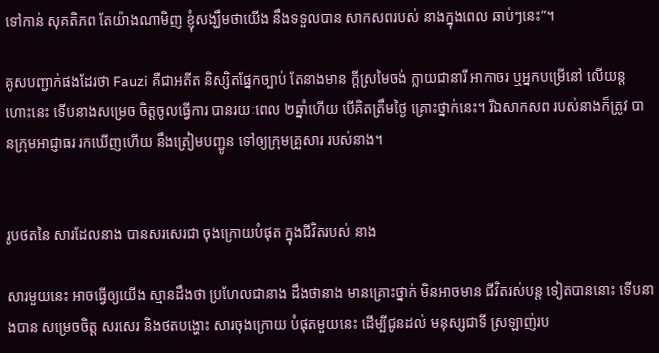ទៅកាន់ សុគតិភព តែយ៉ាងណាមិញ ខ្ញុំសង្ឃឹមថាយើង នឹងទទួលបាន សាកសពរបស់ នាងក្នុងពេល ឆាប់ៗនេះ”។

គូសបញ្ជាក់ផងដែរថា Fauzi គឺជាអតីត និស្សិតផ្នែកច្បាប់ តែនាងមាន ក្តីស្រមៃចង់ ក្លាយជានារី អាកាចរ ឬអ្នកបម្រើនៅ លើយន្តហោះនេះ ទើបនាងសម្រេច ចិត្តចូលធ្វើការ បានរយៈពេល ២ឆ្នាំហើយ បើគិតត្រឹមថ្ងៃ គ្រោះថ្នាក់នេះ។ រីឯសាកសព របស់នាងក៏ត្រូវ បានក្រុមអាជ្ញាធរ រកឃើញហើយ នឹងត្រៀមបញ្ជូន ទៅឲ្យក្រុមគ្រួសារ របស់នាង។


រូបថតនៃ សារដែលនាង បានសរសេរជា ចុងក្រោយបំផុត ក្នុងជីវិតរបស់ នាង

សារមួយនេះ អាចធ្វើឲ្យយើង ស្មានដឹងថា ប្រហែលជានាង ដឹងថានាង មានគ្រោះថ្នាក់ មិនអាចមាន ជីវិតរស់បន្ត ទៀតបាននោះ ទើបនាងបាន សម្រេចចិត្ត សរសេរ និងថតបង្ហោះ សារចុងក្រោយ បំផុតមួយនេះ ដើម្បីជូនដល់ មនុស្សជាទី ស្រឡាញ់រប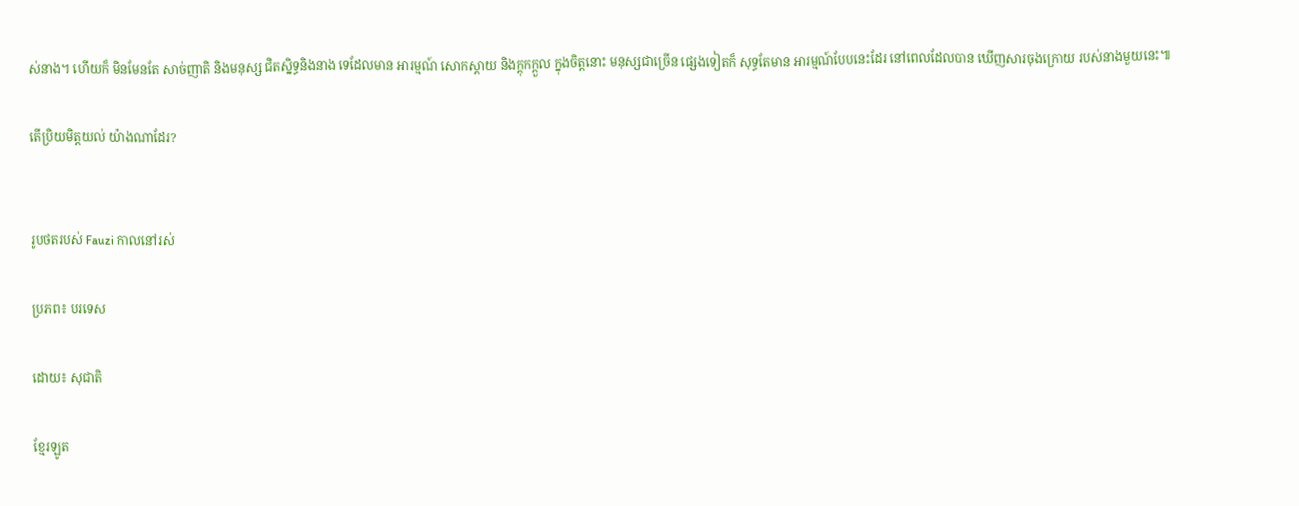ស់នាង។ ហើយក៏ មិនមែនតែ សាច់ញាតិ និងមនុស្ស ជិតស្និទ្ធនិងនាង ទេដែលមាន អារម្មណ៍ សោកស្តាយ និងក្តុកក្តួល ក្នុងចិត្តនោះ មនុស្សជាច្រើន ផ្សេងទៀតក៏ សុទ្ធតែមាន អារម្មណ៍បែបនេះដែរ នៅពេលដែលបាន ឃើញសារចុងក្រោយ របស់នាងមួយនេះ៕

តើប្រិយមិត្តយល់ យ៉ាងណាដែរ?


រូបថតរបស់ Fauzi កាលនៅរស់

ប្រភព៖ បរទេស

ដោយ៖ សុជាតិ

ខ្មែរឡូត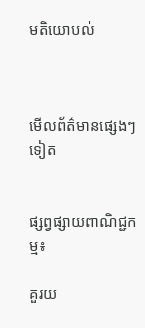មតិយោបល់



មើលព័ត៌មានផ្សេងៗទៀត


ផ្សព្វផ្សាយពាណិជ្ជកម្ម៖

គួរយ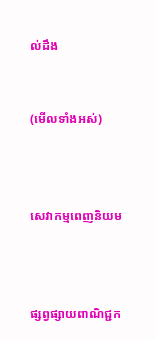ល់ដឹង


(មើលទាំងអស់)



សេវាកម្មពេញនិយម



ផ្សព្វផ្សាយពាណិជ្ជក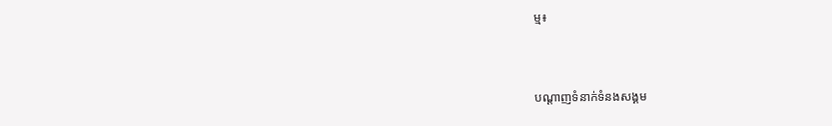ម្ម៖


បណ្តាញទំនាក់ទំនងសង្គម